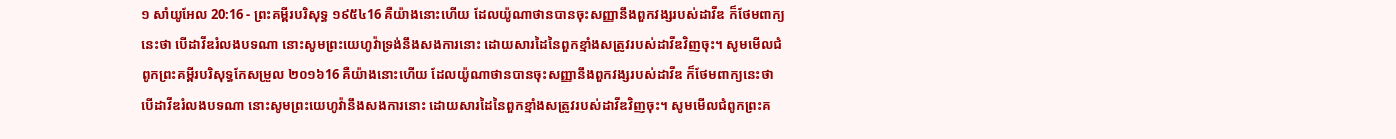១ សាំយូអែល 20:16 - ព្រះគម្ពីរបរិសុទ្ធ ១៩៥៤16 គឺយ៉ាងនោះហើយ ដែលយ៉ូណាថានបានចុះសញ្ញានឹងពួកវង្សរបស់ដាវីឌ ក៏ថែមពាក្យនេះថា បើដាវីឌរំលងបទណា នោះសូមព្រះយេហូវ៉ាទ្រង់នឹងសងការនោះ ដោយសារដៃនៃពួកខ្មាំងសត្រូវរបស់ដាវីឌវិញចុះ។ សូមមើលជំពូកព្រះគម្ពីរបរិសុទ្ធកែសម្រួល ២០១៦16 គឺយ៉ាងនោះហើយ ដែលយ៉ូណាថានបានចុះសញ្ញានឹងពួកវង្សរបស់ដាវីឌ ក៏ថែមពាក្យនេះថា បើដាវីឌរំលងបទណា នោះសូមព្រះយេហូវ៉ានឹងសងការនោះ ដោយសារដៃនៃពួកខ្មាំងសត្រូវរបស់ដាវីឌវិញចុះ។ សូមមើលជំពូកព្រះគ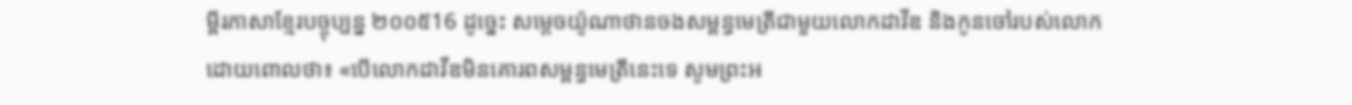ម្ពីរភាសាខ្មែរបច្ចុប្បន្ន ២០០៥16 ដូច្នេះ សម្ដេចយ៉ូណាថានចងសម្ពន្ធមេត្រីជាមួយលោកដាវីឌ និងកូនចៅរបស់លោក ដោយពោលថា៖ «បើលោកដាវីឌមិនគោរពសម្ពន្ធមេត្រីនេះទេ សូមព្រះអ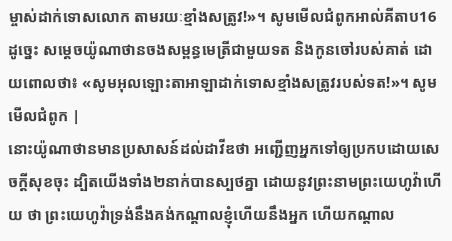ម្ចាស់ដាក់ទោសលោក តាមរយៈខ្មាំងសត្រូវ!»។ សូមមើលជំពូកអាល់គីតាប16 ដូច្នេះ សម្តេចយ៉ូណាថានចងសម្ពន្ធមេត្រីជាមួយទត និងកូនចៅរបស់គាត់ ដោយពោលថា៖ «សូមអុលឡោះតាអាឡាដាក់ទោសខ្មាំងសត្រូវរបស់ទត!»។ សូមមើលជំពូក |
នោះយ៉ូណាថានមានប្រសាសន៍ដល់ដាវីឌថា អញ្ជើញអ្នកទៅឲ្យប្រកបដោយសេចក្ដីសុខចុះ ដ្បិតយើងទាំង២នាក់បានស្បថគ្នា ដោយនូវព្រះនាមព្រះយេហូវ៉ាហើយ ថា ព្រះយេហូវ៉ាទ្រង់នឹងគង់កណ្តាលខ្ញុំហើយនឹងអ្នក ហើយកណ្តាល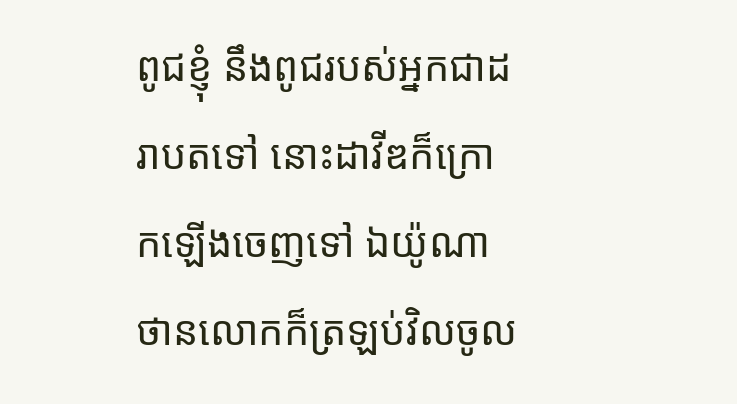ពូជខ្ញុំ នឹងពូជរបស់អ្នកជាដរាបតទៅ នោះដាវីឌក៏ក្រោកឡើងចេញទៅ ឯយ៉ូណាថានលោកក៏ត្រឡប់វិលចូល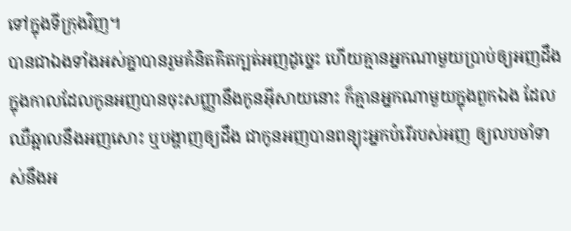ទៅក្នុងទីក្រុងវិញ។
បានជាឯងទាំងអស់គ្នាបានរួមគំនិតគិតក្បត់អញដូច្នេះ ហើយគ្មានអ្នកណាមួយប្រាប់ឲ្យអញដឹង ក្នុងកាលដែលកូនអញបានចុះសញ្ញានឹងកូនអ៊ីសាយនោះ ក៏គ្មានអ្នកណាមួយក្នុងពួកឯង ដែលឈឺឆ្អាលនឹងអញសោះ ឬបង្ហាញឲ្យដឹង ជាកូនអញបានពន្យុះអ្នកបំរើរបស់អញ ឲ្យលបចាំទាស់នឹងអ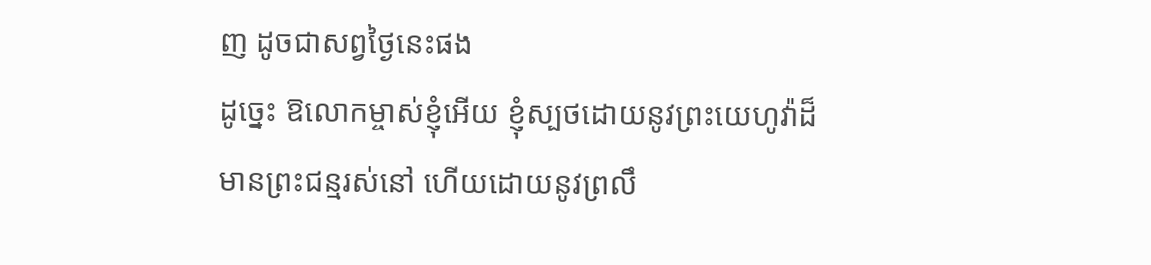ញ ដូចជាសព្វថ្ងៃនេះផង
ដូច្នេះ ឱលោកម្ចាស់ខ្ញុំអើយ ខ្ញុំស្បថដោយនូវព្រះយេហូវ៉ាដ៏មានព្រះជន្មរស់នៅ ហើយដោយនូវព្រលឹ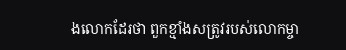ងលោកដែរថា ពួកខ្មាំងសត្រូវរបស់លោកម្ចា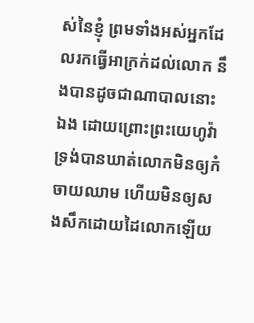ស់នៃខ្ញុំ ព្រមទាំងអស់អ្នកដែលរកធ្វើអាក្រក់ដល់លោក នឹងបានដូចជាណាបាលនោះឯង ដោយព្រោះព្រះយេហូវ៉ាទ្រង់បានឃាត់លោកមិនឲ្យកំចាយឈាម ហើយមិនឲ្យសងសឹកដោយដៃលោកឡើយ